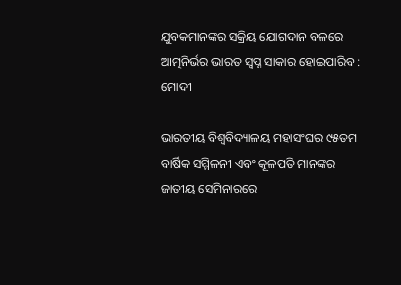ଯୁବକମାନଙ୍କର ସକ୍ରିୟ ଯୋଗଦାନ ବଳରେ ଆତ୍ମନିର୍ଭର ଭାରତ ସ୍ୱପ୍ନ ସାକାର ହୋଇପାରିବ : ମୋଦୀ

ଭାରତୀୟ ବିଶ୍ୱବିଦ୍ୟାଳୟ ମହାସଂଘର ୯୫ତମ ବାର୍ଷିକ ସମ୍ମିଳନୀ ଏବଂ କୂଳପତି ମାନଙ୍କର ଜାତୀୟ ସେମିନାରରେ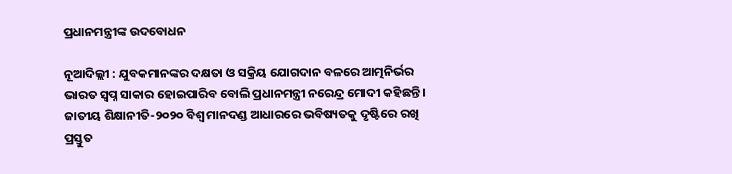ପ୍ରଧାନମନ୍ତ୍ରୀଙ୍କ ଉଦବୋଧନ

ନୂଆଦିଲ୍ଲୀ : ଯୁବକମାନଙ୍କର ଦକ୍ଷତା ଓ ସକ୍ରିୟ ଯୋଗଦାନ ବଳରେ ଆତ୍ମନିର୍ଭର ଭାରତ ସ୍ୱପ୍ନ ସାକାର ହୋଇପାରିବ ବୋଲି ପ୍ରଧାନମନ୍ତ୍ରୀ ନରେନ୍ଦ୍ର ମୋଦୀ କହିଛନ୍ତି । ଜାତୀୟ ଶିକ୍ଷାନୀତି-୨୦୨୦ ବିଶ୍ୱ ମାନଦଣ୍ଡ ଆଧାରରେ ଭବିଷ୍ୟତକୁ ଦୃଷ୍ଟିରେ ରଖି ପ୍ରସ୍ତୁତ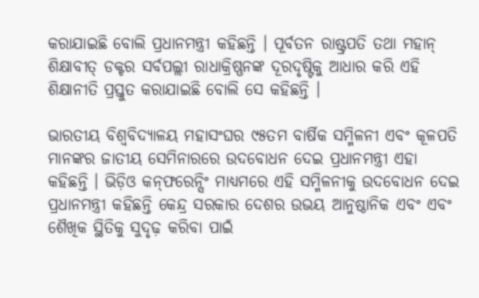କରାଯାଇଛି ବୋଲି ପ୍ରଧାନମନ୍ତ୍ରୀ କହିଛନ୍ତି । ପୂର୍ବତନ ରାଷ୍ଟ୍ରପତି ତଥା ମହାନ୍‍ ଶିକ୍ଷାବୀତ୍‍ ଡକ୍ଟର ସର୍ବପଲ୍ଲୀ ରାଧାକ୍ରିଷ୍ଣନଙ୍କ ଦୂରଦୃଷ୍ଟିକୁ ଆଧାର କରି ଏହି ଶିକ୍ଷାନୀତି ପ୍ରସ୍ତୁତ କରାଯାଇଛି ବୋଲି ସେ କହିଛନ୍ତି ।

ଭାରତୀୟ ବିଶ୍ୱବିଦ୍ୟାଳୟ ମହାସଂଘର ୯୫ତମ ବାର୍ଷିକ ସମ୍ମିଳନୀ ଏବଂ କୂଳପତି ମାନଙ୍କର ଜାତୀୟ ସେମିନାରରେ ଉଦବୋଧନ ଦେଇ ପ୍ରଧାନମନ୍ତ୍ରୀ ଏହା କହିଛନ୍ତି । ଭିଡ଼ିଓ କନ୍‍ଫରେନ୍ସିଂ ମାଧ୍ୟମରେ ଏହି ସମ୍ମିଳନୀକୁ ଉଦବୋଧନ ଦେଇ ପ୍ରଧାନମନ୍ତ୍ରୀ କହିଛନ୍ତି କେନ୍ଦ୍ର ସରକାର ଦେଶର ଉଭୟ ଆନୁଷ୍ଠାନିକ ଏବଂ ଏବଂ ଶୈଖିକ ସ୍ଥିତିକୁ ସୁଦୃଢ଼ କରିବା ପାଇଁ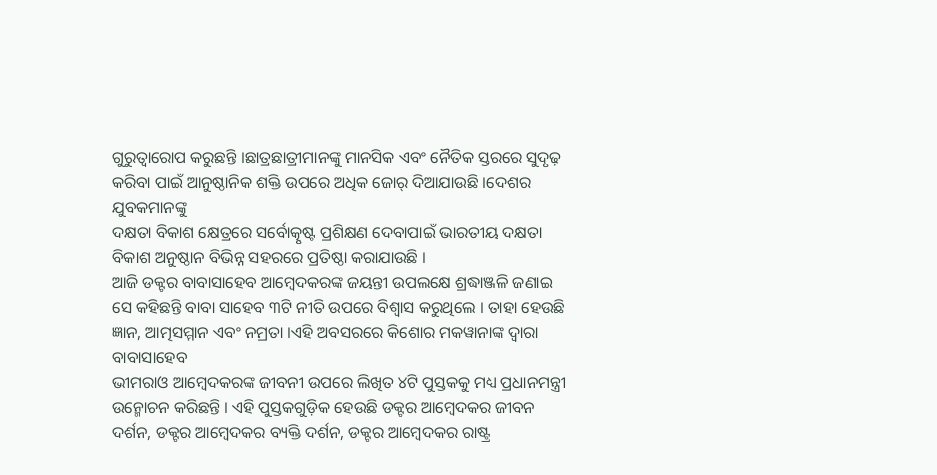ଗୁରୁତ୍ୱାରୋପ କରୁଛନ୍ତି ।ଛାତ୍ରଛାତ୍ରୀମାନଙ୍କୁ ମାନସିକ ଏବଂ ନୈତିକ ସ୍ତରରେ ସୁଦୃଢ଼ କରିବା ପାଇଁ ଆନୁଷ୍ଠାନିକ ଶକ୍ତି ଉପରେ ଅଧିକ ଜୋର୍‍ ଦିଆଯାଉଛି ।ଦେଶର ଯୁବକମାନଙ୍କୁ
ଦକ୍ଷତା ବିକାଶ କ୍ଷେତ୍ରରେ ସର୍ବୋତ୍କୃଷ୍ଟ ପ୍ରଶିକ୍ଷଣ ଦେବାପାଇଁ ଭାରତୀୟ ଦକ୍ଷତା ବିକାଶ ଅନୁଷ୍ଠାନ ବିଭିନ୍ନ ସହରରେ ପ୍ରତିଷ୍ଠା କରାଯାଉଛି ।
ଆଜି ଡକ୍ଟର ବାବାସାହେବ ଆମ୍ବେଦକରଙ୍କ ଜୟନ୍ତୀ ଉପଲକ୍ଷେ ଶ୍ରଦ୍ଧାଞ୍ଜଳି ଜଣାଇ ସେ କହିଛନ୍ତି ବାବା ସାହେବ ୩ଟି ନୀତି ଉପରେ ବିଶ୍ୱାସ କରୁଥିଲେ । ତାହା ହେଉଛି ଜ୍ଞାନ, ଆତ୍ମସମ୍ମାନ ଏବଂ ନମ୍ରତା ।ଏହି ଅବସରରେ କିଶୋର ମକୱାନାଙ୍କ ଦ୍ୱାରା ବାବାସାହେବ
ଭୀମରାଓ ଆମ୍ବେଦକରଙ୍କ ଜୀବନୀ ଉପରେ ଲିଖିତ ୪ଟି ପୁସ୍ତକକୁ ମଧ୍ୟ ପ୍ରଧାନମନ୍ତ୍ରୀ ଉନ୍ମୋଚନ କରିଛନ୍ତି । ଏହି ପୁସ୍ତକଗୁଡ଼ିକ ହେଉଛି ଡକ୍ଟର ଆମ୍ବେଦକର ଜୀବନ ଦର୍ଶନ, ଡକ୍ଟର ଆମ୍ବେଦକର ବ୍ୟକ୍ତି ଦର୍ଶନ, ଡକ୍ଟର ଆମ୍ବେଦକର ରାଷ୍ଟ୍ର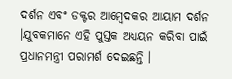ଦର୍ଶନ ଏବଂ ଡକ୍ଟର ଆମ୍ବେଦକର ଆୟାମ ଦର୍ଶନ ।ଯୁବକମାନେ ଏହି ପୁସ୍ତକ ଅଧ୍ୟୟନ କରିବା ପାଇଁ ପ୍ରଧାନମନ୍ତ୍ରୀ ପରାମର୍ଶ ଦେଇଛନ୍ତି ।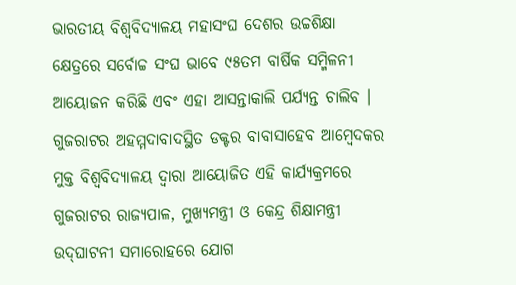ଭାରତୀୟ ବିଶ୍ୱବିଦ୍ୟାଳୟ ମହାସଂଘ ଦେଶର ଉଚ୍ଚଶିକ୍ଷା କ୍ଷେତ୍ରରେ ସର୍ବୋଚ୍ଚ ସଂଘ ଭାବେ ୯୫ତମ ବାର୍ଷିକ ସମ୍ମିଳନୀ ଆୟୋଜନ କରିଛି ଏବଂ ଏହା ଆସନ୍ତାକାଲି ପର୍ଯ୍ୟନ୍ତ ଚାଲିବ ।
ଗୁଜରାଟର ଅହମ୍ମଦାବାଦସ୍ଥିତ ଡକ୍ଟର ବାବାସାହେବ ଆମ୍ବେଦକର ମୁକ୍ତ ବିଶ୍ୱବିଦ୍ୟାଳୟ ଦ୍ୱାରା ଆୟୋଜିତ ଏହି କାର୍ଯ୍ୟକ୍ରମରେ ଗୁଜରାଟର ରାଜ୍ୟପାଳ, ମୁଖ୍ୟମନ୍ତ୍ରୀ ଓ କେନ୍ଦ୍ର ଶିକ୍ଷାମନ୍ତ୍ରୀ ଉଦ୍‍ଘାଟନୀ ସମାରୋହରେ ଯୋଗ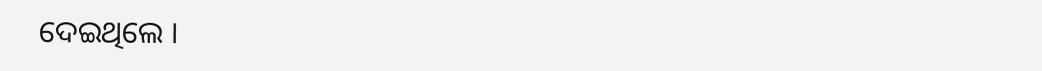ଦେଇଥିଲେ ।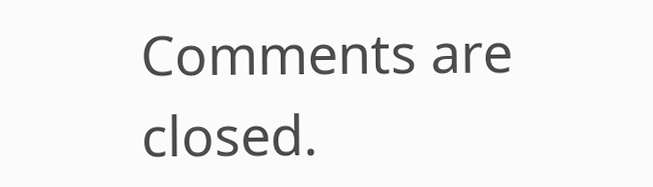Comments are closed.